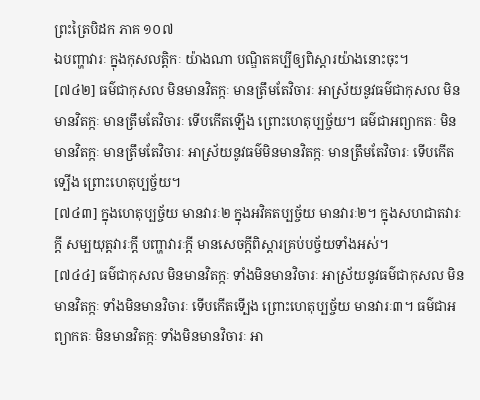ព្រះត្រៃបិដក ភាគ ១០៧
ឯបញ្ហាវារៈ ក្នុងកុសលត្តិកៈ យ៉ាងណា បណ្ឌិតគប្បីឲ្យពិស្តារយ៉ាងនោះចុះ។
[៧៤២] ធម៌ជាកុសល មិនមានវិតក្កៈ មានត្រឹមតែវិចារៈ អាស្រ័យនូវធម៌ជាកុសល មិនមានវិតក្កៈ មានត្រឹមតែវិចារៈ ទើបកើតឡើង ព្រោះហេតុប្បច្ច័យ។ ធម៌ជាអព្យាកតៈ មិនមានវិតក្កៈ មានត្រឹមតែវិចារៈ អាស្រ័យនូវធម៌មិនមានវិតក្កៈ មានត្រឹមតែវិចារៈ ទើបកើតទ្បើង ព្រោះហេតុប្បច្ច័យ។
[៧៤៣] ក្នុងហេតុប្បច្ច័យ មានវារៈ២ ក្នុងអវិគតប្បច្ច័យ មានវារៈ២។ ក្នុងសហជាតវារៈក្ដី សម្បយុត្តវារៈក្ដី បញ្ហាវារៈក្ដី មានសេចក្ដីពិស្ដារគ្រប់បច្ច័យទាំងអស់។
[៧៤៤] ធម៌ជាកុសល មិនមានវិតក្កៈ ទាំងមិនមានវិចារៈ អាស្រ័យនូវធម៌ជាកុសល មិនមានវិតក្កៈ ទាំងមិនមានវិចារៈ ទើបកើតទើ្បង ព្រោះហេតុប្បច្ច័យ មានវារៈ៣។ ធម៌ជាអព្យាកតៈ មិនមានវិតក្កៈ ទាំងមិនមានវិចារៈ អា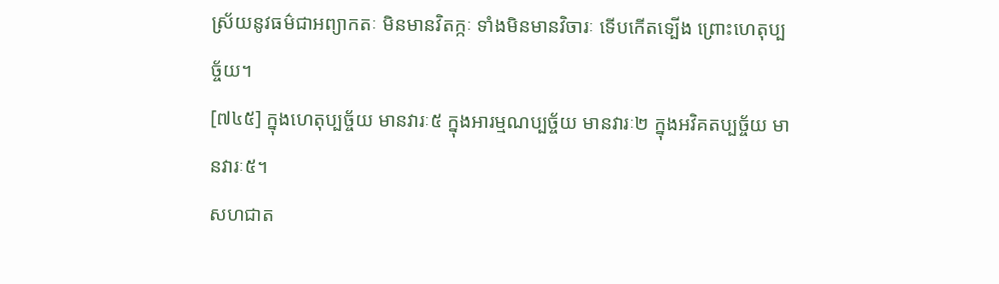ស្រ័យនូវធម៌ជាអព្យាកតៈ មិនមានវិតក្កៈ ទាំងមិនមានវិចារៈ ទើបកើតទ្បើង ព្រោះហេតុប្បច្ច័យ។
[៧៤៥] ក្នុងហេតុប្បច្ច័យ មានវារៈ៥ ក្នុងអារម្មណប្បច្ច័យ មានវារៈ២ ក្នុងអវិគតប្បច្ច័យ មានវារៈ៥។
សហជាត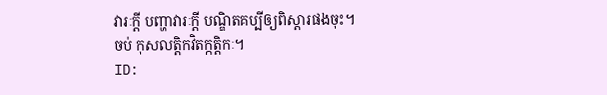វារៈក្តី បញ្ហាវារៈក្តី បណ្ឌិតគប្បីឲ្យពិស្តារផងចុះ។
ចប់ កុសលត្តិកវិតក្កត្តិកៈ។
ID: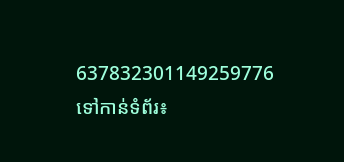637832301149259776
ទៅកាន់ទំព័រ៖